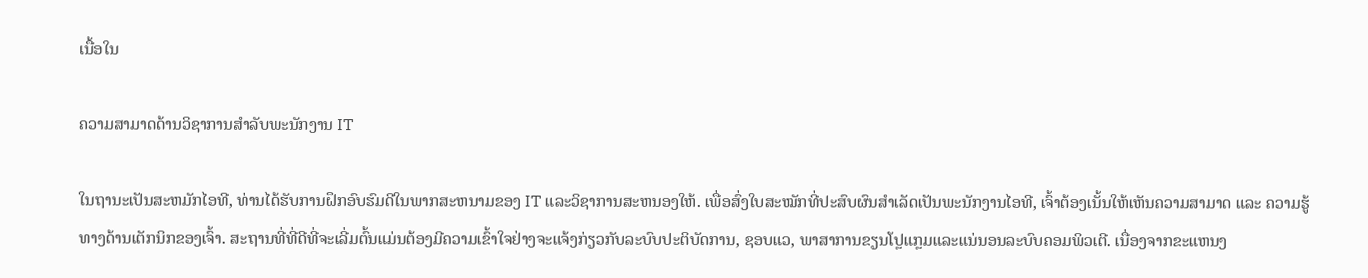ເນື້ອໃນ

ຄວາມສາມາດດ້ານວິຊາການສໍາລັບພະນັກງານ IT

ໃນຖານະເປັນສະຫມັກໄອທີ, ທ່ານໄດ້ຮັບການຝຶກອົບຮົມດີໃນພາກສະຫນາມຂອງ IT ແລະວິຊາການສະຫນອງໃຫ້. ເພື່ອສົ່ງໃບສະໝັກທີ່ປະສົບຜົນສໍາເລັດເປັນພະນັກງານໄອທີ, ເຈົ້າຕ້ອງເນັ້ນໃຫ້ເຫັນຄວາມສາມາດ ແລະ ຄວາມຮູ້ທາງດ້ານເຕັກນິກຂອງເຈົ້າ. ສະຖານທີ່ທີ່ດີທີ່ຈະເລີ່ມຕົ້ນແມ່ນຕ້ອງມີຄວາມເຂົ້າໃຈຢ່າງຈະແຈ້ງກ່ຽວກັບລະບົບປະຕິບັດການ, ຊອບແວ, ພາສາການຂຽນໂປຼແກຼມແລະແນ່ນອນລະບົບຄອມພິວເຕີ. ເນື່ອງຈາກຂະແຫນງ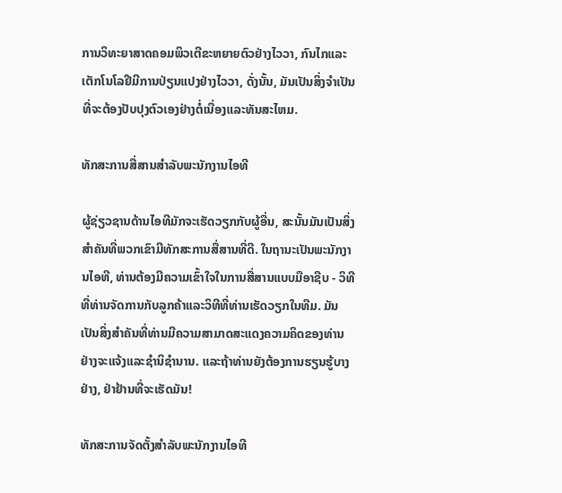ການວິທະຍາສາດຄອມພິວເຕີຂະຫຍາຍຕົວຢ່າງໄວວາ, ກົນໄກແລະເຕັກໂນໂລຢີມີການປ່ຽນແປງຢ່າງໄວວາ, ດັ່ງນັ້ນ, ມັນເປັນສິ່ງຈໍາເປັນທີ່ຈະຕ້ອງປັບປຸງຕົວເອງຢ່າງຕໍ່ເນື່ອງແລະທັນສະໄຫມ.

ທັກສະການສື່ສານສໍາລັບພະນັກງານໄອທີ

ຜູ້ຊ່ຽວຊານດ້ານໄອທີມັກຈະເຮັດວຽກກັບຜູ້ອື່ນ, ສະນັ້ນມັນເປັນສິ່ງສໍາຄັນທີ່ພວກເຂົາມີທັກສະການສື່ສານທີ່ດີ. ໃນຖານະເປັນພະນັກງານໄອທີ, ທ່ານຕ້ອງມີຄວາມເຂົ້າໃຈໃນການສື່ສານແບບມືອາຊີບ - ວິທີທີ່ທ່ານຈັດການກັບລູກຄ້າແລະວິທີທີ່ທ່ານເຮັດວຽກໃນທີມ. ມັນເປັນສິ່ງສໍາຄັນທີ່ທ່ານມີຄວາມສາມາດສະແດງຄວາມຄິດຂອງທ່ານຢ່າງຈະແຈ້ງແລະຊໍານິຊໍານານ. ແລະຖ້າທ່ານຍັງຕ້ອງການຮຽນຮູ້ບາງຢ່າງ, ຢ່າຢ້ານທີ່ຈະເຮັດມັນ!

ທັກສະການຈັດຕັ້ງສຳລັບພະນັກງານໄອທີ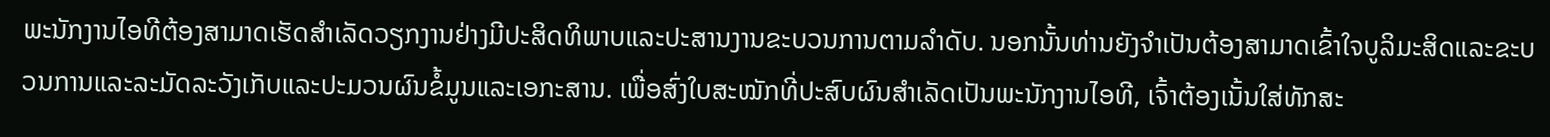ພະນັກງານໄອທີຕ້ອງສາມາດເຮັດສໍາເລັດວຽກງານຢ່າງມີປະສິດທິພາບແລະປະສານງານຂະບວນການຕາມລໍາດັບ. ນອກນັ້ນທ່ານຍັງຈໍາເປັນຕ້ອງສາມາດເຂົ້າໃຈບູລິມະສິດແລະຂະບວນການແລະລະມັດລະວັງເກັບແລະປະມວນຜົນຂໍ້ມູນແລະເອກະສານ. ເພື່ອສົ່ງໃບສະໝັກທີ່ປະສົບຜົນສຳເລັດເປັນພະນັກງານໄອທີ, ເຈົ້າຕ້ອງເນັ້ນໃສ່ທັກສະ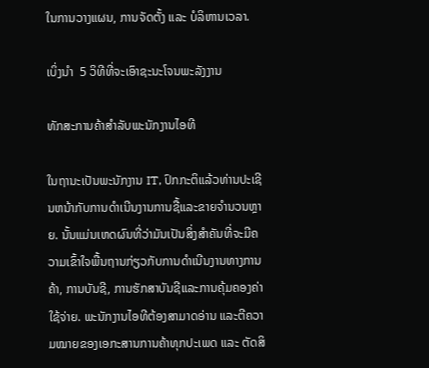ໃນການວາງແຜນ, ການຈັດຕັ້ງ ແລະ ບໍລິຫານເວລາ.

ເບິ່ງນຳ  5 ວິທີທີ່ຈະເອົາຊະນະໂຈນພະລັງງານ

ທັກສະການຄ້າສໍາລັບພະນັກງານໄອທີ

ໃນຖານະເປັນພະນັກງານ IT, ປົກກະຕິແລ້ວທ່ານປະເຊີນຫນ້າກັບການດໍາເນີນງານການຊື້ແລະຂາຍຈໍານວນຫຼາຍ. ນັ້ນແມ່ນເຫດຜົນທີ່ວ່າມັນເປັນສິ່ງສໍາຄັນທີ່ຈະມີຄວາມເຂົ້າໃຈພື້ນຖານກ່ຽວກັບການດໍາເນີນງານທາງການຄ້າ, ການບັນຊີ, ການຮັກສາບັນຊີແລະການຄຸ້ມຄອງຄ່າໃຊ້ຈ່າຍ. ພະນັກງານໄອທີຕ້ອງສາມາດອ່ານ ແລະຕີຄວາມໝາຍຂອງເອກະສານການຄ້າທຸກປະເພດ ແລະ ຕັດສິ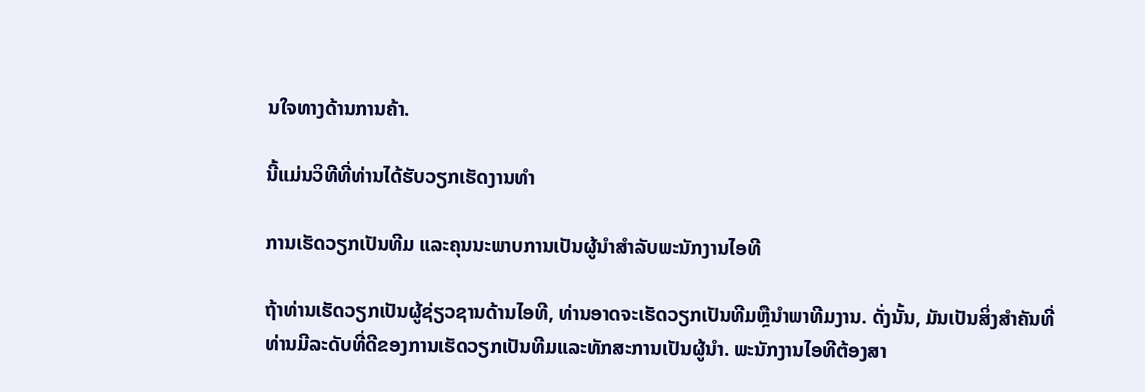ນໃຈທາງດ້ານການຄ້າ.

ນີ້ແມ່ນວິທີທີ່ທ່ານໄດ້ຮັບວຽກເຮັດງານທໍາ

ການເຮັດວຽກເປັນທີມ ແລະຄຸນນະພາບການເປັນຜູ້ນໍາສຳລັບພະນັກງານໄອທີ

ຖ້າທ່ານເຮັດວຽກເປັນຜູ້ຊ່ຽວຊານດ້ານໄອທີ, ທ່ານອາດຈະເຮັດວຽກເປັນທີມຫຼືນໍາພາທີມງານ. ດັ່ງນັ້ນ, ມັນເປັນສິ່ງສໍາຄັນທີ່ທ່ານມີລະດັບທີ່ດີຂອງການເຮັດວຽກເປັນທີມແລະທັກສະການເປັນຜູ້ນໍາ. ພະນັກງານໄອທີຕ້ອງສາ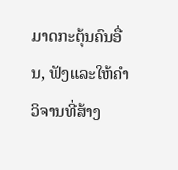ມາດກະຕຸ້ນຄົນອື່ນ, ຟັງແລະໃຫ້ຄໍາວິຈານທີ່ສ້າງ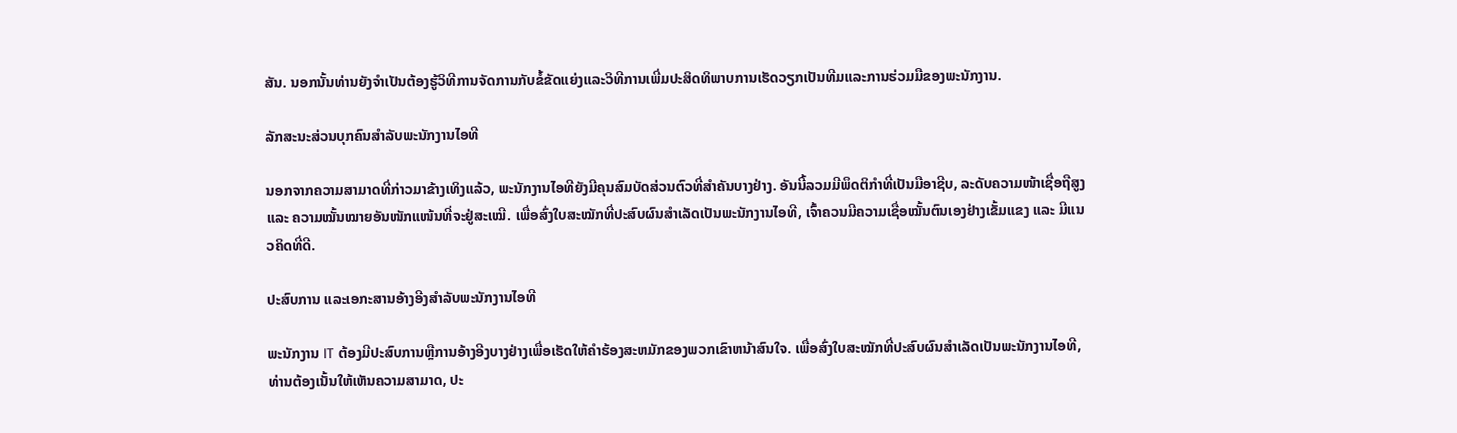ສັນ. ນອກນັ້ນທ່ານຍັງຈໍາເປັນຕ້ອງຮູ້ວິທີການຈັດການກັບຂໍ້ຂັດແຍ່ງແລະວິທີການເພີ່ມປະສິດທິພາບການເຮັດວຽກເປັນທີມແລະການຮ່ວມມືຂອງພະນັກງານ.

ລັກສະນະສ່ວນບຸກຄົນສໍາລັບພະນັກງານໄອທີ

ນອກຈາກຄວາມສາມາດທີ່ກ່າວມາຂ້າງເທິງແລ້ວ, ພະນັກງານໄອທີຍັງມີຄຸນສົມບັດສ່ວນຕົວທີ່ສຳຄັນບາງຢ່າງ. ອັນນີ້ລວມມີພຶດຕິກຳທີ່ເປັນມືອາຊີບ, ລະດັບຄວາມໜ້າເຊື່ອຖືສູງ ແລະ ຄວາມໝັ້ນໝາຍອັນໜັກແໜ້ນທີ່ຈະຢູ່ສະເໝີ. ເພື່ອສົ່ງໃບສະໝັກທີ່ປະສົບຜົນສຳເລັດເປັນພະນັກງານໄອທີ, ເຈົ້າຄວນມີຄວາມເຊື່ອໝັ້ນຕົນເອງຢ່າງເຂັ້ມແຂງ ແລະ ມີແນວຄິດທີ່ດີ.

ປະສົບການ ແລະເອກະສານອ້າງອີງສຳລັບພະນັກງານໄອທີ

ພະນັກງານ IT ຕ້ອງມີປະສົບການຫຼືການອ້າງອີງບາງຢ່າງເພື່ອເຮັດໃຫ້ຄໍາຮ້ອງສະຫມັກຂອງພວກເຂົາຫນ້າສົນໃຈ. ເພື່ອສົ່ງໃບສະໝັກທີ່ປະສົບຜົນສໍາເລັດເປັນພະນັກງານໄອທີ, ທ່ານຕ້ອງເນັ້ນໃຫ້ເຫັນຄວາມສາມາດ, ປະ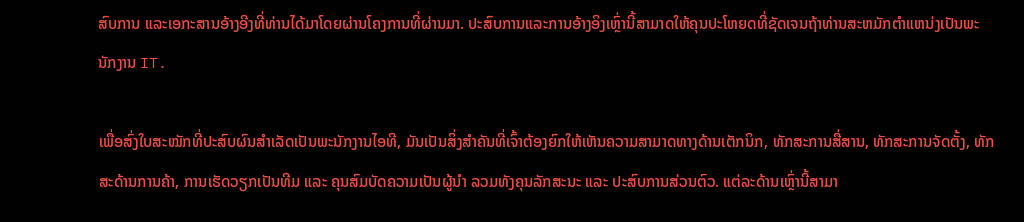ສົບການ ແລະເອກະສານອ້າງອີງທີ່ທ່ານໄດ້ມາໂດຍຜ່ານໂຄງການທີ່ຜ່ານມາ. ປະສົບການແລະການອ້າງອິງເຫຼົ່ານີ້ສາມາດໃຫ້ຄຸນປະໂຫຍດທີ່ຊັດເຈນຖ້າທ່ານສະຫມັກຕໍາແຫນ່ງເປັນພະນັກງານ IT.

ເພື່ອສົ່ງໃບສະໝັກທີ່ປະສົບຜົນສໍາເລັດເປັນພະນັກງານໄອທີ, ມັນເປັນສິ່ງສໍາຄັນທີ່ເຈົ້າຕ້ອງຍົກໃຫ້ເຫັນຄວາມສາມາດທາງດ້ານເຕັກນິກ, ທັກສະການສື່ສານ, ທັກສະການຈັດຕັ້ງ, ທັກສະດ້ານການຄ້າ, ການເຮັດວຽກເປັນທີມ ແລະ ຄຸນສົມບັດຄວາມເປັນຜູ້ນໍາ ລວມທັງຄຸນລັກສະນະ ແລະ ປະສົບການສ່ວນຕົວ. ແຕ່ລະດ້ານເຫຼົ່ານີ້ສາມາ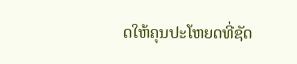ດໃຫ້ຄຸນປະໂຫຍດທີ່ຊັດ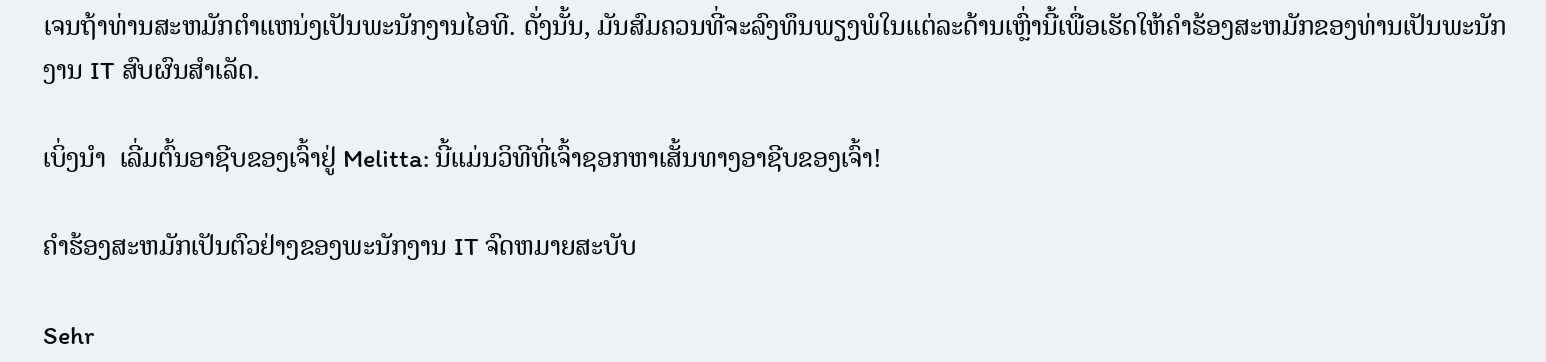ເຈນຖ້າທ່ານສະຫມັກຕໍາແຫນ່ງເປັນພະນັກງານໄອທີ. ດັ່ງນັ້ນ, ມັນສົມຄວນທີ່ຈະລົງທຶນພຽງພໍໃນແຕ່ລະດ້ານເຫຼົ່ານີ້ເພື່ອເຮັດໃຫ້ຄໍາຮ້ອງສະຫມັກຂອງທ່ານເປັນພະນັກງານ IT ສົບຜົນສໍາເລັດ.

ເບິ່ງນຳ  ເລີ່ມຕົ້ນອາຊີບຂອງເຈົ້າຢູ່ Melitta: ນີ້ແມ່ນວິທີທີ່ເຈົ້າຊອກຫາເສັ້ນທາງອາຊີບຂອງເຈົ້າ!

ຄໍາຮ້ອງສະຫມັກເປັນຕົວຢ່າງຂອງພະນັກງານ IT ຈົດຫມາຍສະບັບ

Sehr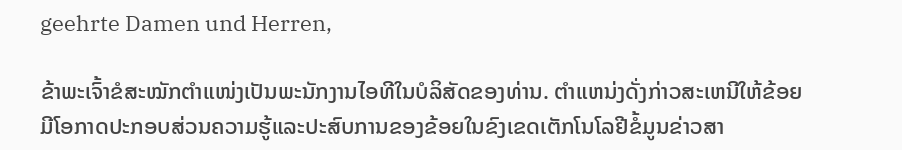geehrte Damen und Herren,

ຂ້າພະເຈົ້າຂໍສະໝັກຕໍາແໜ່ງເປັນພະນັກງານໄອທີໃນບໍລິສັດຂອງທ່ານ. ຕໍາແຫນ່ງດັ່ງກ່າວສະເຫນີໃຫ້ຂ້ອຍມີໂອກາດປະກອບສ່ວນຄວາມຮູ້ແລະປະສົບການຂອງຂ້ອຍໃນຂົງເຂດເຕັກໂນໂລຢີຂໍ້ມູນຂ່າວສາ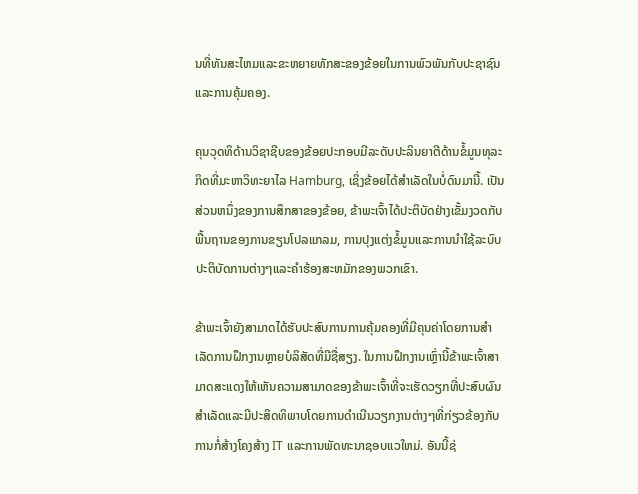ນທີ່ທັນສະໄຫມແລະຂະຫຍາຍທັກສະຂອງຂ້ອຍໃນການພົວພັນກັບປະຊາຊົນແລະການຄຸ້ມຄອງ.

ຄຸນວຸດທິດ້ານວິຊາຊີບຂອງຂ້ອຍປະກອບມີລະດັບປະລິນຍາຕີດ້ານຂໍ້ມູນທຸລະກິດທີ່ມະຫາວິທະຍາໄລ Hamburg, ເຊິ່ງຂ້ອຍໄດ້ສໍາເລັດໃນບໍ່ດົນມານີ້. ເປັນສ່ວນຫນຶ່ງຂອງການສຶກສາຂອງຂ້ອຍ, ຂ້າພະເຈົ້າໄດ້ປະຕິບັດຢ່າງເຂັ້ມງວດກັບພື້ນຖານຂອງການຂຽນໂປລແກລມ, ການປຸງແຕ່ງຂໍ້ມູນແລະການນໍາໃຊ້ລະບົບປະຕິບັດການຕ່າງໆແລະຄໍາຮ້ອງສະຫມັກຂອງພວກເຂົາ.

ຂ້າພະເຈົ້າຍັງສາມາດໄດ້ຮັບປະສົບການການຄຸ້ມຄອງທີ່ມີຄຸນຄ່າໂດຍການສໍາເລັດການຝຶກງານຫຼາຍບໍລິສັດທີ່ມີຊື່ສຽງ. ໃນການຝຶກງານເຫຼົ່ານີ້ຂ້າພະເຈົ້າສາມາດສະແດງໃຫ້ເຫັນຄວາມສາມາດຂອງຂ້າພະເຈົ້າທີ່ຈະເຮັດວຽກທີ່ປະສົບຜົນສໍາເລັດແລະມີປະສິດທິພາບໂດຍການດໍາເນີນວຽກງານຕ່າງໆທີ່ກ່ຽວຂ້ອງກັບການກໍ່ສ້າງໂຄງສ້າງ IT ແລະການພັດທະນາຊອບແວໃຫມ່. ອັນນີ້ຊ່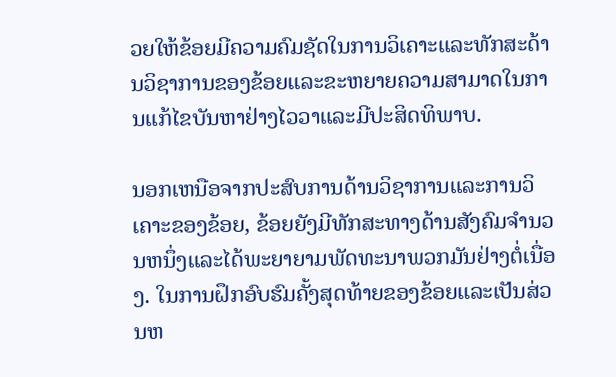ວຍໃຫ້ຂ້ອຍມີຄວາມຄົມຊັດໃນການວິເຄາະແລະທັກສະດ້ານວິຊາການຂອງຂ້ອຍແລະຂະຫຍາຍຄວາມສາມາດໃນການແກ້ໄຂບັນຫາຢ່າງໄວວາແລະມີປະສິດທິພາບ.

ນອກເຫນືອຈາກປະສົບການດ້ານວິຊາການແລະການວິເຄາະຂອງຂ້ອຍ, ຂ້ອຍຍັງມີທັກສະທາງດ້ານສັງຄົມຈໍານວນຫນຶ່ງແລະໄດ້ພະຍາຍາມພັດທະນາພວກມັນຢ່າງຕໍ່ເນື່ອງ. ໃນການຝຶກອົບຮົມຄັ້ງສຸດທ້າຍຂອງຂ້ອຍແລະເປັນສ່ວນຫ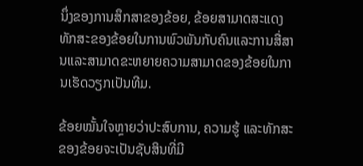ນຶ່ງຂອງການສຶກສາຂອງຂ້ອຍ, ຂ້ອຍສາມາດສະແດງທັກສະຂອງຂ້ອຍໃນການພົວພັນກັບຄົນແລະການສື່ສານແລະສາມາດຂະຫຍາຍຄວາມສາມາດຂອງຂ້ອຍໃນການເຮັດວຽກເປັນທີມ.

ຂ້ອຍໝັ້ນໃຈຫຼາຍວ່າປະສົບການ, ຄວາມຮູ້ ແລະທັກສະຂອງຂ້ອຍຈະເປັນຊັບສິນທີ່ມີ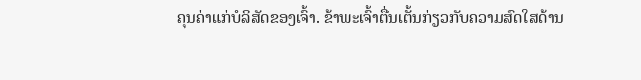ຄຸນຄ່າແກ່ບໍລິສັດຂອງເຈົ້າ. ຂ້າພະເຈົ້າຕື່ນເຕັ້ນກ່ຽວກັບຄວາມສົດໃສດ້ານ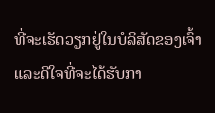ທີ່ຈະເຮັດວຽກຢູ່ໃນບໍລິສັດຂອງເຈົ້າແລະດີໃຈທີ່ຈະໄດ້ຮັບກາ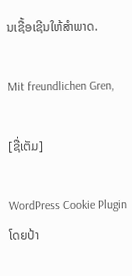ນເຊື້ອເຊີນໃຫ້ສໍາພາດ.

Mit freundlichen Gren,

[ຊື່ເຕັມ]

WordPress Cookie Plugin ໂດຍປ້າ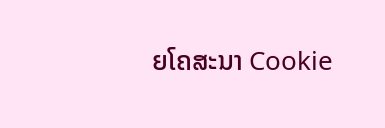ຍໂຄສະນາ Cookie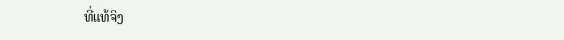ທີ່ແທ້ຈິງ